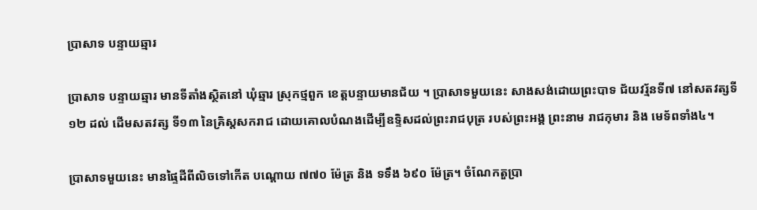ប្រាសាទ បន្ទាយឆ្មារ

ប្រាសាទ បន្ទាយឆ្មារ មានទីតាំងស្ថិតនៅ ឃុំឆ្មារ ស្រុកថ្មពួក ខេត្តបន្ទាយមានជ័យ ។ ប្រាសាទមួយនេះ សាងសង់ដោយព្រះបាទ ជ័យវរ្ម័នទី៧ នៅសតវត្សទី ១២ ដល់ ដើមសតវត្ស ទី១៣ នៃគ្រិស្តសករាជ ដោយគោលបំណងដើម្បីឧទ្ទិសដល់ព្រះរាជបុត្រ របស់ព្រះអង្គ ព្រះនាម រាជកុមារ និង មេទ័ពទាំង៤។

ប្រាសាទមួយនេះ មានផ្ទៃដីពីលិចទៅកើត បណ្ដោយ ៧៧០ ម៉ែត្រ និង ទទឹង ៦៩០ ម៉ែត្រ។ ចំណែកតួប្រា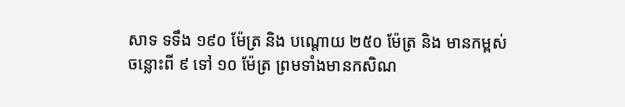សាទ ទទឹង ១៩០ ម៉ែត្រ និង បណ្ដោយ ២៥០ ម៉ែត្រ និង មានកម្ពស់ចន្លោះពី ៩ ទៅ ១០ ម៉ែត្រ ព្រមទាំងមានកសិណ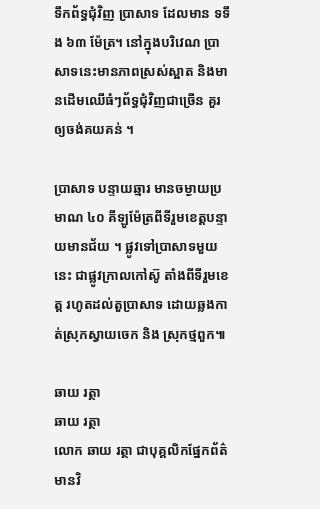ទឹកព័ទ្ធជុំវិញ ប្រាសាទ ដែលមាន ទទឹង ៦៣ ម៉ែត្រ។ នៅក្នុងបរិវេណ ប្រាសាទនេះមានភាពស្រស់ស្អាត និងមានដើមឈើធំៗព័ទ្ធជុំវិញជាច្រើន គួរឲ្យចង់គយគន់ ។

ប្រាសាទ បន្ទាយឆ្មារ មានចម្ងាយប្រមាណ ៤០ គីឡូម៉ែត្រពីទីរួមខេត្តបន្ទាយមានជ័យ ។ ផ្លូវទៅប្រាសាទមួយនេះ ជាផ្លូវក្រាលកៅស៊ូ តាំងពីទីរួមខេត្ត រហូតដល់តួប្រាសាទ ដោយឆ្លងកាត់ស្រុកស្វាយចេក និង ស្រុកថ្មពួក៕

ឆាយ រត្ថា
ឆាយ រត្ថា
លោក ឆាយ រត្ថា ជាបុគ្គលិកផ្នែកព័ត៌មានវិ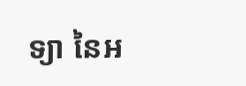ទ្យា នៃអ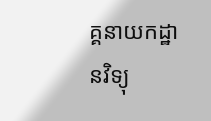គ្គនាយកដ្ឋានវិទ្យុ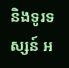និងទូរទស្សន៍ អ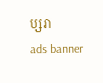ប្សរា
ads banner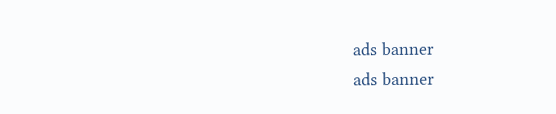ads banner
ads banner